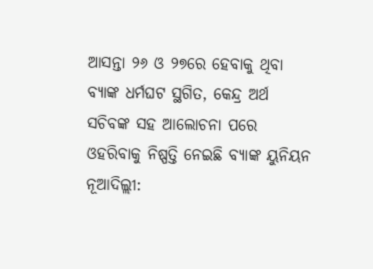ଆସନ୍ତା ୨୬ ଓ ୨୭ରେ ହେବାକୁ ଥିବା ବ୍ୟାଙ୍କ ଧର୍ମଘଟ ସ୍ଥଗିତ, କେନ୍ଦ୍ର ଅର୍ଥ ସଚିବଙ୍କ ସହ ଆଲୋଚନା ପରେ ଓହରିବାକୁ ନିଷ୍ପତ୍ତି ନେଇଛି ବ୍ୟାଙ୍କ ୟୁନିୟନ
ନୂଆଦିଲ୍ଲୀ: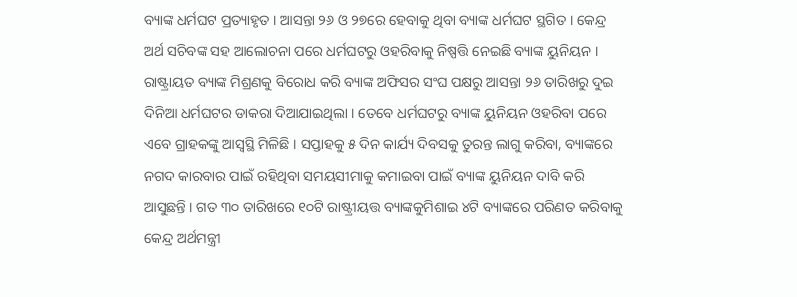ବ୍ୟାଙ୍କ ଧର୍ମଘଟ ପ୍ରତ୍ୟାହୃତ । ଆସନ୍ତା ୨୬ ଓ ୨୭ରେ ହେବାକୁ ଥିବା ବ୍ୟାଙ୍କ ଧର୍ମଘଟ ସ୍ଥଗିତ । କେନ୍ଦ୍ର ଅର୍ଥ ସଚିବଙ୍କ ସହ ଆଲୋଚନା ପରେ ଧର୍ମଘଟରୁ ଓହରିବାକୁ ନିଷ୍ପତ୍ତି ନେଇଛି ବ୍ୟାଙ୍କ ୟୁନିୟନ । ରାଷ୍ଟ୍ରାୟତ ବ୍ୟାଙ୍କ ମିଶ୍ରଣକୁ ବିରୋଧ କରି ବ୍ୟାଙ୍କ ଅଫିସର ସଂଘ ପକ୍ଷରୁ ଆସନ୍ତା ୨୬ ତାରିଖରୁ ଦୁଇ ଦିନିଆ ଧର୍ମଘଟର ଡାକରା ଦିଆଯାଇଥିଲା । ତେବେ ଧର୍ମଘଟରୁ ବ୍ୟାଙ୍କ ୟୁନିୟନ ଓହରିବା ପରେ ଏବେ ଗ୍ରାହକଙ୍କୁ ଆସ୍ୱସ୍ଥି ମିଳିଛି । ସପ୍ତାହକୁ ୫ ଦିନ କାର୍ଯ୍ୟ ଦିବସକୁ ତୁରନ୍ତ ଲାଗୁ କରିବା, ବ୍ୟାଙ୍କରେ ନଗଦ କାରବାର ପାଇଁ ରହିଥିବା ସମୟସୀମାକୁ କମାଇବା ପାଇଁ ବ୍ୟାଙ୍କ ୟୁନିୟନ ଦାବି କରି ଆସୁଛନ୍ତି । ଗତ ୩୦ ତାରିଖରେ ୧୦ଟି ରାଷ୍ଟ୍ରୀୟତ୍ତ ବ୍ୟାଙ୍କକୁମିଶାଇ ୪ଟି ବ୍ୟାଙ୍କରେ ପରିଣତ କରିବାକୁ କେନ୍ଦ୍ର ଅର୍ଥମନ୍ତ୍ରୀ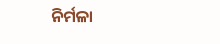ନିର୍ମଳା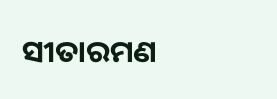ସୀତାରମଣ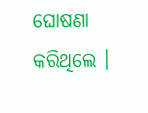ଘୋଷଣା କରିଥିଲେ ।